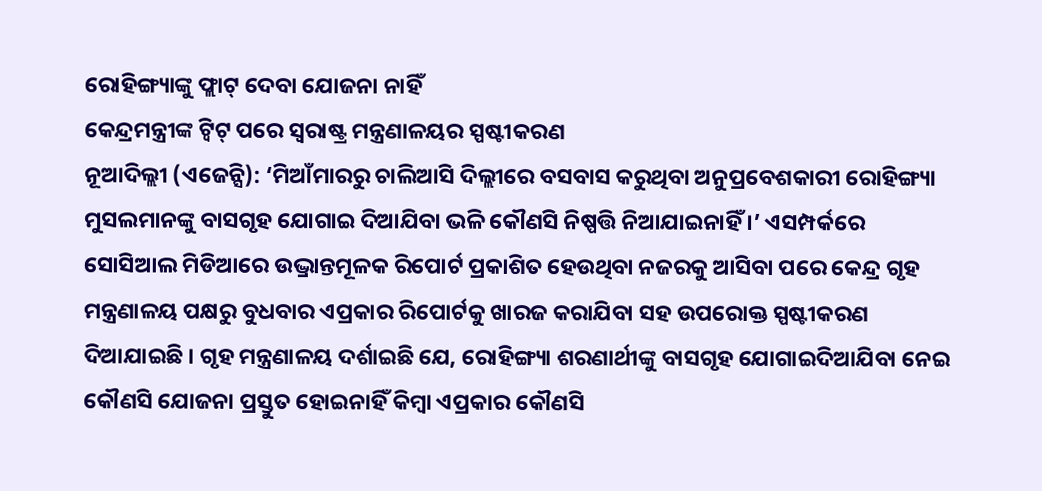ରୋହିଙ୍ଗ୍ୟାଙ୍କୁ ଫ୍ଲାଟ୍ ଦେବା ଯୋଜନା ନାହିଁ
କେନ୍ଦ୍ରମନ୍ତ୍ରୀଙ୍କ ଟ୍ୱିଟ୍ ପରେ ସ୍ୱରାଷ୍ଟ୍ର ମନ୍ତ୍ରଣାଳୟର ସ୍ପଷ୍ଟୀକରଣ
ନୂଆଦିଲ୍ଲୀ (ଏଜେନ୍ସି): ‘ମିଆଁମାରରୁ ଚାଲିଆସି ଦିଲ୍ଲୀରେ ବସବାସ କରୁଥିବା ଅନୁପ୍ରବେଶକାରୀ ରୋହିଙ୍ଗ୍ୟା ମୁସଲମାନଙ୍କୁ ବାସଗୃହ ଯୋଗାଇ ଦିଆଯିବା ଭଳି କୌଣସି ନିଷ୍ପତ୍ତି ନିଆଯାଇନାହିଁ ।’ ଏସମ୍ପର୍କରେ ସୋସିଆଲ ମିଡିଆରେ ଉଦ୍ଭ୍ରାନ୍ତମୂଳକ ରିପୋର୍ଟ ପ୍ରକାଶିତ ହେଉଥିବା ନଜରକୁ ଆସିବା ପରେ କେନ୍ଦ୍ର ଗୃହ ମନ୍ତ୍ରଣାଳୟ ପକ୍ଷରୁ ବୁଧବାର ଏପ୍ରକାର ରିପୋର୍ଟକୁ ଖାରଜ କରାଯିବା ସହ ଉପରୋକ୍ତ ସ୍ପଷ୍ଟୀକରଣ ଦିଆଯାଇଛି । ଗୃହ ମନ୍ତ୍ରଣାଳୟ ଦର୍ଶାଇଛି ଯେ, ରୋହିଙ୍ଗ୍ୟା ଶରଣାର୍ଥୀଙ୍କୁ ବାସଗୃହ ଯୋଗାଇଦିଆଯିବା ନେଇ କୌଣସି ଯୋଜନା ପ୍ରସ୍ତୁତ ହୋଇନାହିଁ କିମ୍ବା ଏପ୍ରକାର କୌଣସି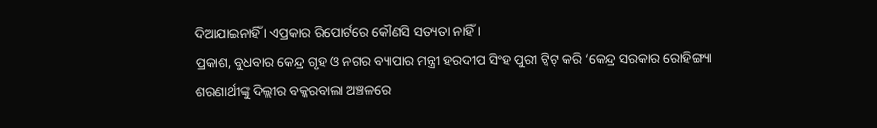ଦିଆଯାଇନାହିଁ । ଏପ୍ରକାର ରିପୋର୍ଟରେ କୌଣସି ସତ୍ୟତା ନାହିଁ ।
ପ୍ରକାଶ, ବୁଧବାର କେନ୍ଦ୍ର ଗୃହ ଓ ନଗର ବ୍ୟାପାର ମନ୍ତ୍ରୀ ହରଦୀପ ସିଂହ ପୁରୀ ଟ୍ୱିଟ୍ କରି ‘କେନ୍ଦ୍ର ସରକାର ରୋହିଙ୍ଗ୍ୟା ଶରଣାର୍ଥୀଙ୍କୁ ଦିଲ୍ଲୀର ବକ୍କରବାଲା ଅଞ୍ଚଳରେ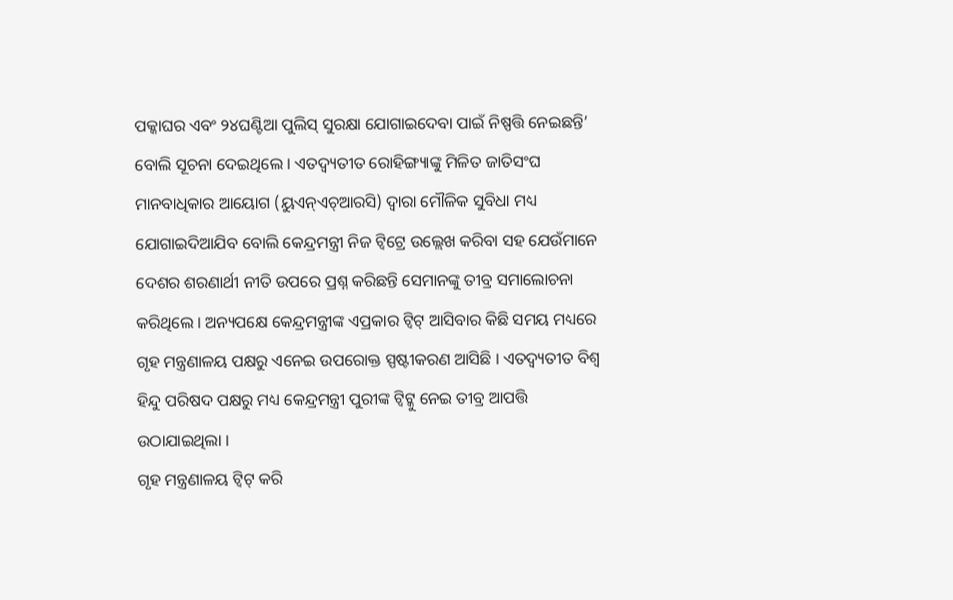ପକ୍କାଘର ଏବଂ ୨୪ଘଣ୍ଟିଆ ପୁଲିସ୍ ସୁରକ୍ଷା ଯୋଗାଇଦେବା ପାଇଁ ନିଷ୍ପତ୍ତି ନେଇଛନ୍ତି’ ବୋଲି ସୂଚନା ଦେଇଥିଲେ । ଏତଦ୍ବ୍ୟତୀତ ରୋହିଙ୍ଗ୍ୟାଙ୍କୁ ମିଳିତ ଜାତିସଂଘ ମାନବାଧିକାର ଆୟୋଗ (ୟୁଏନ୍ଏଚ୍ଆରସି) ଦ୍ୱାରା ମୌଳିକ ସୁବିଧା ମଧ୍ୟ ଯୋଗାଇଦିଆଯିବ ବୋଲି କେନ୍ଦ୍ରମନ୍ତ୍ରୀ ନିଜ ଟ୍ୱିଟ୍ରେ ଉଲ୍ଲେଖ କରିବା ସହ ଯେଉଁମାନେ ଦେଶର ଶରଣାର୍ଥୀ ନୀତି ଉପରେ ପ୍ରଶ୍ନ କରିଛନ୍ତି ସେମାନଙ୍କୁ ତୀବ୍ର ସମାଲୋଚନା କରିଥିଲେ । ଅନ୍ୟପକ୍ଷେ କେନ୍ଦ୍ରମନ୍ତ୍ରୀଙ୍କ ଏପ୍ରକାର ଟ୍ୱିଟ୍ ଆସିବାର କିଛି ସମୟ ମଧ୍ୟରେ ଗୃହ ମନ୍ତ୍ରଣାଳୟ ପକ୍ଷରୁ ଏନେଇ ଉପରୋକ୍ତ ସ୍ପଷ୍ଟୀକରଣ ଆସିଛି । ଏତଦ୍ବ୍ୟତୀତ ବିଶ୍ୱ ହିନ୍ଦୁ ପରିଷଦ ପକ୍ଷରୁ ମଧ୍ୟ କେନ୍ଦ୍ରମନ୍ତ୍ରୀ ପୁରୀଙ୍କ ଟ୍ୱିଟ୍କୁ ନେଇ ତୀବ୍ର ଆପତ୍ତି ଉଠାଯାଇଥିଲା ।
ଗୃହ ମନ୍ତ୍ରଣାଳୟ ଟ୍ୱିଟ୍ କରି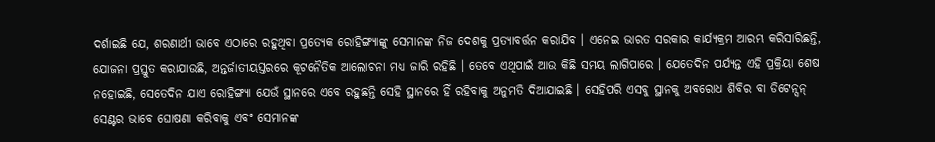ଦର୍ଶାଇଛି ଯେ, ଶରଣାର୍ଥୀ ଭାବେ ଏଠାରେ ରହୁଥିବା ପ୍ରତ୍ୟେକ ରୋହିଙ୍ଗ୍ୟାଙ୍କୁ ସେମାନଙ୍କ ନିଜ ଦେଶକୁ ପ୍ରତ୍ୟାବର୍ତ୍ତନ କରାଯିବ । ଏନେଇ ଭାରତ ସରକାର କାର୍ଯ୍ୟକ୍ରମ ଆରମ୍ଭ କରିସାରିଛନ୍ତି, ଯୋଜନା ପ୍ରସ୍ତୁତ କରାଯାଉଛି, ଅନ୍ତର୍ଜାତୀୟସ୍ତରରେ କୂଟନୈତିକ ଆଲୋଚନା ମଧ୍ୟ ଜାରି ରହିଛି । ତେବେ ଏଥିପାଇଁ ଆଉ କିଛି ସମୟ ଲାଗିପାରେ । ଯେତେଦିନ ପର୍ଯ୍ୟନ୍ତ ଏହି ପ୍ରକ୍ରିୟା ଶେଷ ନହୋଇଛି, ସେତେଦିନ ଯାଏ ରୋହିଙ୍ଗ୍ୟା ଯେଉଁ ସ୍ଥାନରେ ଏବେ ରହୁଛନ୍ତି ସେହି ସ୍ଥାନରେ ହିଁ ରହିବାକୁ ଅନୁମତି ଦିଆଯାଇଛି । ସେହିପରି ଏସବୁ ସ୍ଥାନକୁ ଅବରୋଧ ଶିବିର ବା ଡିଟେନ୍ସନ୍ ସେଣ୍ଟର ଭାବେ ଘୋଷଣା କରିବାକୁ ଏବଂ ସେମାନଙ୍କ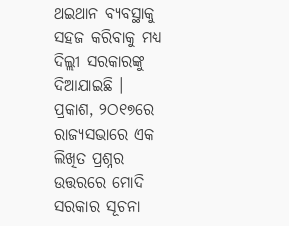ଥଇଥାନ ବ୍ୟବସ୍ଥାକୁ ସହଜ କରିବାକୁ ମଧ୍ୟ ଦିଲ୍ଲୀ ସରକାରଙ୍କୁ ଦିଆଯାଇଛି ।
ପ୍ରକାଶ, ୨ଠ୧୭ରେ ରାଜ୍ୟସଭାରେ ଏକ ଲିଖିତ ପ୍ରଶ୍ନର ଉତ୍ତରରେ ମୋଦି ସରକାର ସୂଚନା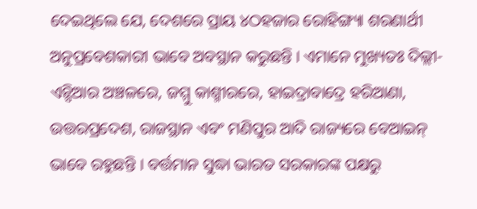ଦେଇଥିଲେ ଯେ, ଦେଶରେ ପ୍ରାୟ ୪ଠହଜାର ରୋହିଙ୍ଗ୍ୟା ଶରଣାର୍ଥୀ ଅନୁପ୍ରବେଶକାରୀ ଭାବେ ଅବସ୍ଥାନ କରୁଛନ୍ତି । ଏମାନେ ମୁଖ୍ୟତଃ ଦିଲ୍ଲୀ-ଏନ୍ସିଆର ଅଞ୍ଚଳରେ, ଜମ୍ମୁ କାଶ୍ମୀରରେ, ହାଇଦ୍ରାବାଦ୍ରେ ହରିଆଣା, ଉତ୍ତରପ୍ରଦେଶ, ରାଜସ୍ଥାନ ଏବଂ ମଣିପୁର ଆଦି ରାଜ୍ୟରେ ବେଆଇନ୍ ଭାବେ ରହୁଛନ୍ତି । ବର୍ତ୍ତମାନ ସୁଦ୍ଧା ଭାରତ ସରକାରଙ୍କ ପକ୍ଷରୁ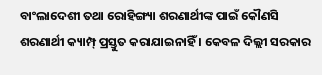ବାଂଲାଦେଶୀ ତଥା ରୋହିଙ୍ଗ୍ୟା ଶରଣାର୍ଥୀଙ୍କ ପାଇଁ କୌଣସି ଶରଣାର୍ଥୀ କ୍ୟାମ୍ପ୍ ପ୍ରସ୍ତୁତ କରାଯାଇନାହିଁ । କେବଳ ଦିଲ୍ଲୀ ସରକାର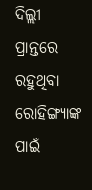ଦିଲ୍ଲୀ ପ୍ରାନ୍ତରେ ରହୁଥିବା ରୋହିଙ୍ଗ୍ୟାଙ୍କ ପାଇଁ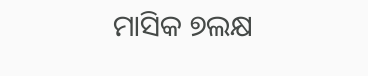ମାସିକ ୭ଲକ୍ଷ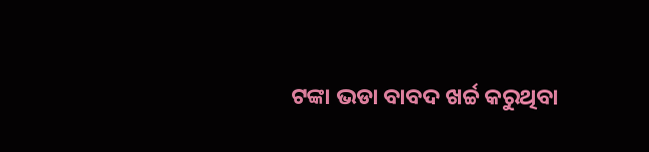ଟଙ୍କା ଭଡା ବାବଦ ଖର୍ଚ୍ଚ କରୁଥିବା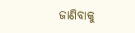ଜାଣିବାକୁ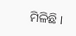ମିଳିଛି ।